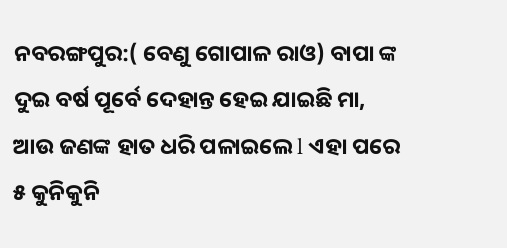ନବରଙ୍ଗପୁର:( ବେଣୁ ଗୋପାଳ ରାଓ) ବାପା ଙ୍କ ଦୁଇ ବର୍ଷ ପୂର୍ବେ ଦେହାନ୍ତ ହେଇ ଯାଇଛି ମା, ଆଉ ଜଣଙ୍କ ହାତ ଧରି ପଳାଇଲେ l ଏହା ପରେ ୫ କୁନିକୁନି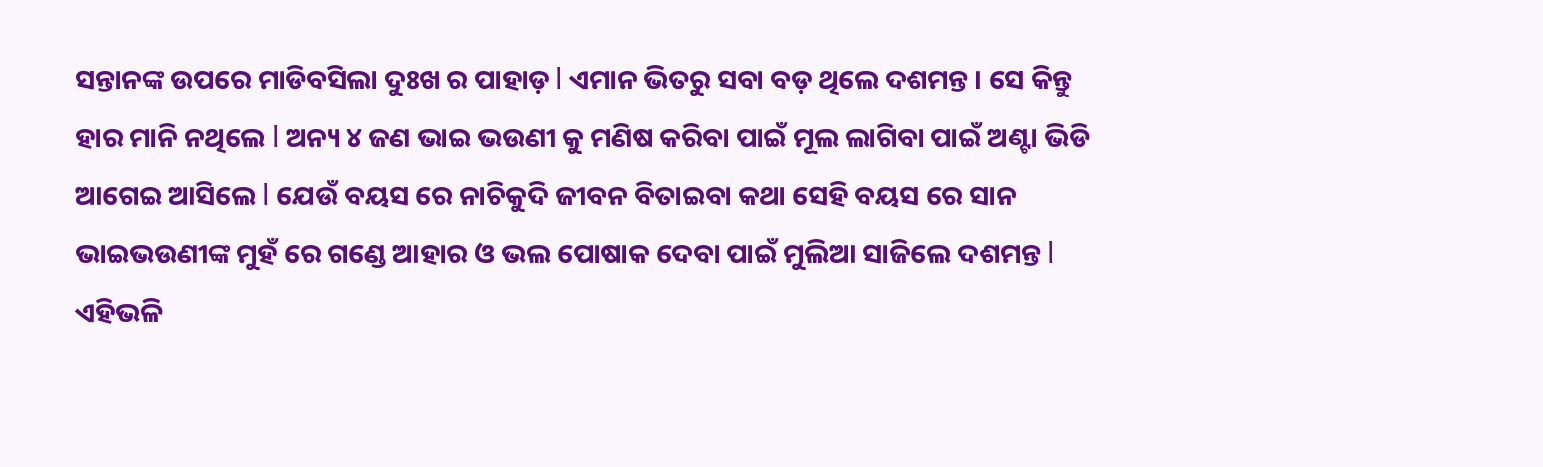ସନ୍ତାନଙ୍କ ଉପରେ ମାଡିବସିଲା ଦୁଃଖ ର ପାହାଡ଼ l ଏମାନ ଭିତରୁ ସବା ବଡ଼ ଥିଲେ ଦଶମନ୍ତ । ସେ କିନ୍ତୁ ହାର ମାନି ନଥିଲେ l ଅନ୍ୟ ୪ ଜଣ ଭାଇ ଭଉଣୀ କୁ ମଣିଷ କରିବା ପାଇଁ ମୂଲ ଲାଗିବା ପାଇଁ ଅଣ୍ଟା ଭିଡି ଆଗେଇ ଆସିଲେ l ଯେଉଁ ବୟସ ରେ ନାଚିକୁଦି ଜୀବନ ବିତାଇବା କଥା ସେହି ବୟସ ରେ ସାନ ଭାଇଭଉଣୀଙ୍କ ମୁହଁ ରେ ଗଣ୍ଡେ ଆହାର ଓ ଭଲ ପୋଷାକ ଦେବା ପାଇଁ ମୁଲିଆ ସାଜିଲେ ଦଶମନ୍ତ l
ଏହିଭଳି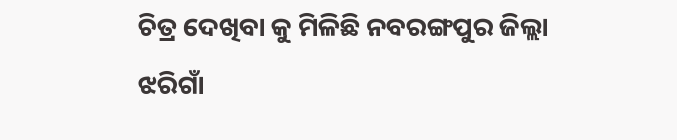ଚିତ୍ର ଦେଖିବା କୁ ମିଳିଛି ନବରଙ୍ଗପୁର ଜିଲ୍ଲା ଝରିଗାଁ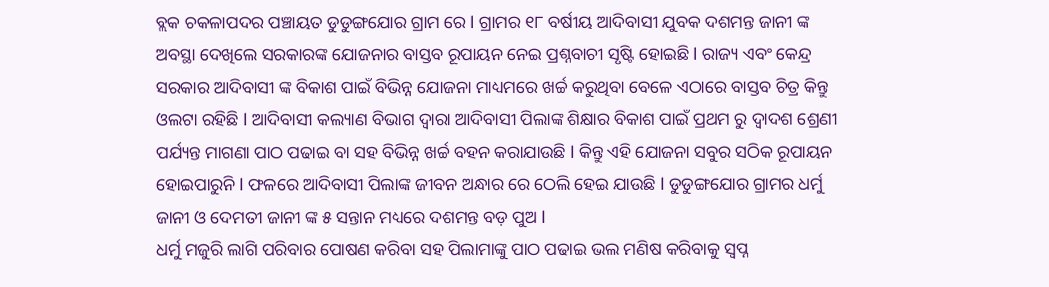ବ୍ଲକ ଚକଳାପଦର ପଞ୍ଚାୟତ ଡୁଡୁଙ୍ଗଯୋର ଗ୍ରାମ ରେ l ଗ୍ରାମର ୧୮ ବର୍ଷୀୟ ଆଦିବାସୀ ଯୁବକ ଦଶମନ୍ତ ଜାନୀ ଙ୍କ ଅବସ୍ଥା ଦେଖିଲେ ସରକାରଙ୍କ ଯୋଜନାର ବାସ୍ତବ ରୂପାୟନ ନେଇ ପ୍ରଶ୍ନବାଚୀ ସୃଷ୍ଟି ହୋଇଛି l ରାଜ୍ୟ ଏବଂ କେନ୍ଦ୍ର ସରକାର ଆଦିବାସୀ ଙ୍କ ବିକାଶ ପାଇଁ ବିଭିନ୍ନ ଯୋଜନା ମାଧ୍ୟମରେ ଖର୍ଚ୍ଚ କରୁଥିବା ବେଳେ ଏଠାରେ ବାସ୍ତବ ଚିତ୍ର କିନ୍ତୁ ଓଲଟା ରହିଛି l ଆଦିବାସୀ କଲ୍ୟାଣ ବିଭାଗ ଦ୍ଵାରା ଆଦିବାସୀ ପିଲାଙ୍କ ଶିକ୍ଷାର ବିକାଶ ପାଇଁ ପ୍ରଥମ ରୁ ଦ୍ଵାଦଶ ଶ୍ରେଣୀ ପର୍ଯ୍ୟନ୍ତ ମାଗଣା ପାଠ ପଢାଇ ବା ସହ ବିଭିନ୍ନ ଖର୍ଚ୍ଚ ବହନ କରାଯାଉଛି l କିନ୍ତୁ ଏହି ଯୋଜନା ସବୁର ସଠିକ ରୂପାୟନ ହୋଇପାରୁନି l ଫଳରେ ଆଦିବାସୀ ପିଲାଙ୍କ ଜୀବନ ଅନ୍ଧାର ରେ ଠେଲି ହେଇ ଯାଉଛି l ଡୁଡୁଙ୍ଗଯୋର ଗ୍ରାମର ଧର୍ମୁ ଜାନୀ ଓ ଦେମତୀ ଜାନୀ ଙ୍କ ୫ ସନ୍ତାନ ମଧ୍ୟରେ ଦଶମନ୍ତ ବଡ଼ ପୁଅ l
ଧର୍ମୁ ମଜୁରି ଲାଗି ପରିବାର ପୋଷଣ କରିବା ସହ ପିଲାମାଙ୍କୁ ପାଠ ପଢାଇ ଭଲ ମଣିଷ କରିବାକୁ ସ୍ଵପ୍ନ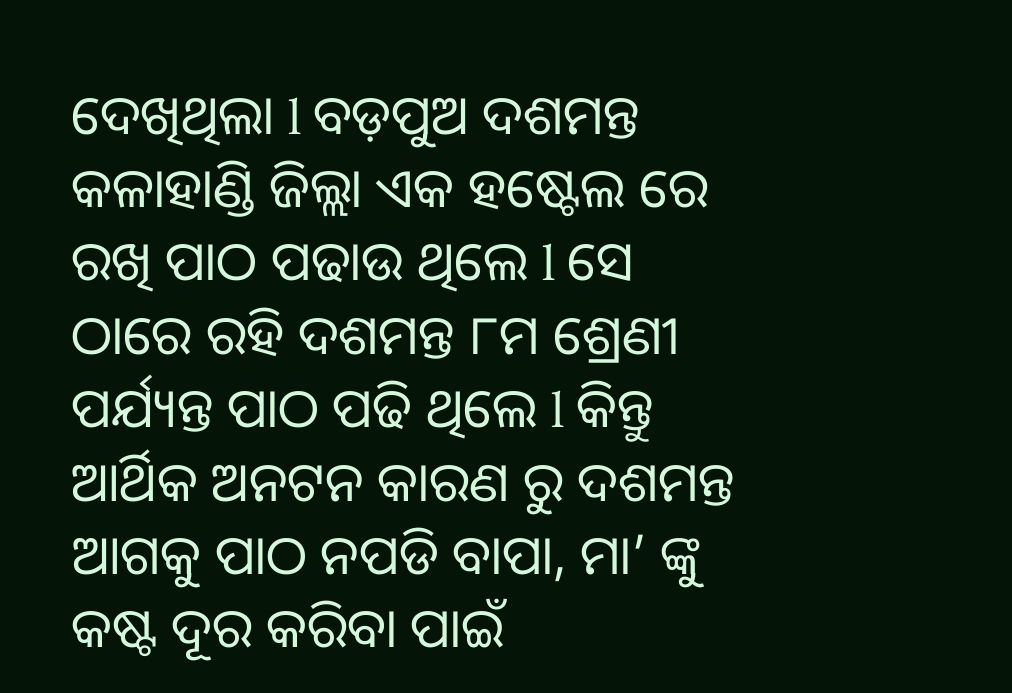ଦେଖିଥିଲା l ବଡ଼ପୁଅ ଦଶମନ୍ତ କଳାହାଣ୍ଡି ଜିଲ୍ଲା ଏକ ହଷ୍ଟେଲ ରେ ରଖି ପାଠ ପଢାଉ ଥିଲେ l ସେ ଠାରେ ରହି ଦଶମନ୍ତ ୮ମ ଶ୍ରେଣୀ ପର୍ଯ୍ୟନ୍ତ ପାଠ ପଢି ଥିଲେ l କିନ୍ତୁ ଆର୍ଥିକ ଅନଟନ କାରଣ ରୁ ଦଶମନ୍ତ ଆଗକୁ ପାଠ ନପଡି ବାପା, ମା’ ଙ୍କୁ କଷ୍ଟ ଦୂର କରିବା ପାଇଁ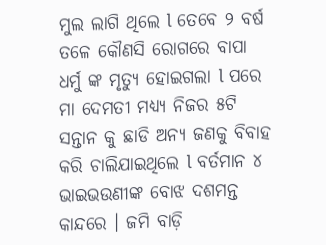ମୁଲ ଲାଗି ଥିଲେ l ତେବେ ୨ ବର୍ଷ ତଳେ କୌଣସି ରୋଗରେ ବାପା ଧର୍ମୁ ଙ୍କ ମୃତ୍ୟୁ ହୋଇଗଲା l ପରେ ମା ଦେମତୀ ମଧ୍ୟ୍ୟ ନିଜର ୫ଟି ସନ୍ତାନ କୁ ଛାଡି ଅନ୍ୟ ଜଣକୁ ବିବାହ କରି ଚାଲିଯାଇଥିଲେ l ବର୍ତମାନ ୪ ଭାଇଭଉଣୀଙ୍କ ବୋଝ ଦଶମନ୍ତ କାନ୍ଦରେ । ଜମି ବାଡ଼ି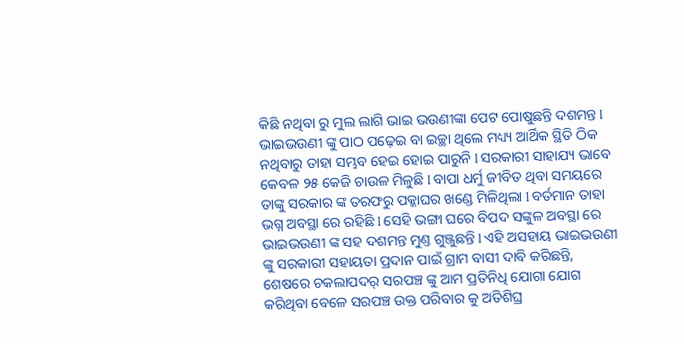କିଛି ନଥିବା ରୁ ମୁଲ ଲାଗି ଭାଇ ଭଉଣୀଙ୍କା ପେଟ ପୋଷୁଛନ୍ତି ଦଶମନ୍ତ l ଭାଇଭଉଣୀ ଙ୍କୁ ପାଠ ପଢ଼େଇ ବା ଇଚ୍ଛା ଥିଲେ ମଧ୍ୟ୍ୟ ଆର୍ଥିକ ସ୍ଥିତି ଠିକ ନଥିବାରୁ ତାହା ସମ୍ଭବ ହେଇ ହୋଇ ପାରୁନି l ସରକାରୀ ସାହାଯ୍ୟ ଭାବେ କେବଳ ୨୫ କେଜି ଚାଉଳ ମିଳୁଛି l ବାପା ଧର୍ମୁ ଜୀବିତ ଥିବା ସମୟରେ ତାଙ୍କୁ ସରକାର ଙ୍କ ତରଫରୁ ପକ୍କାଘର ଖଣ୍ଡେ ମିଳିଥିଲା l ବର୍ତମାନ ତାହା ଭଗ୍ନ ଅବସ୍ଥା ରେ ରହିଛି l ସେହି ଭଙ୍ଗା ଘରେ ବିପଦ ସଙ୍କୁଳ ଅବସ୍ଥା ରେ ଭାଇଭଉଣୀ ଙ୍କ ସହ ଦଶମନ୍ତ ମୁଣ୍ତ ଗୁଞ୍ଜୁଛନ୍ତି l ଏହି ଅସହାୟ ଭାଇଭଉଣୀ ଙ୍କୁ ସରକାରୀ ସହାୟତା ପ୍ରଦାନ ପାଇଁ ଗ୍ରାମ ବାସୀ ଦାବି କରିଛନ୍ତି, ଶେଷରେ ଚକଲାପଦର୍ ସରପଞ୍ଚ ଙ୍କୁ ଆମ ପ୍ରତିନିଧି ଯୋଗା ଯୋଗ କରିଥିବା ବେଳେ ସରପଞ୍ଚ ଉକ୍ତ ପରିବାର କୁ ଅତିଶିଘ୍ର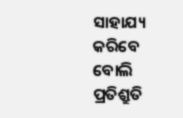ସାହାଯ୍ୟ କରିବେ ବୋଲି ପ୍ରତିଶ୍ରୁତି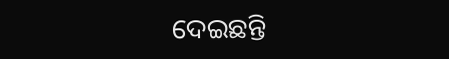ଦେଇଛନ୍ତି